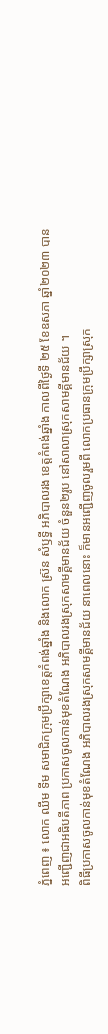ភ្នំពេញ ៖ លោក ឈឹម ទីម សមាជិកក្រុមប្រឹក្សាខេត្តកំពង់ឆ្នាំង និងលោក ស្រ៊ន សំឫទ្ធី អភិបាលរង ខេត្តកំពង់ឆ្នាំង កាលពីថ្ងៃទី ២៥ ខែឧសភា ឆ្នាំ២០២៣ បានអញ្ជើញជាអធិបតីភាព ប្រកាសចូលកាន់មុខតំណែង អភិបាលរងស្រុកសាមគ្គីមានជ័យ ចំនួន២រូប នៅសាលាស្រុកសាមគ្គីមានជ័យ ។
ពិធីប្រកាសចូលកាន់មុខតំណែង អភិបាលរងស្រុកសាមគ្គីមានជ័យ នាពេលនោះ ក៏មានអញ្ជើញចូលរួមពី លោកប្រធានក្រុមប្រឹក្សាស្រុក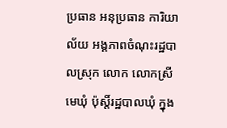ប្រធាន អនុប្រធាន ការិយាល័យ អង្គភាពចំណុះរដ្ឋបាលស្រុក លោក លោកស្រីមេឃុំ ប៉ុស្តិ៍រដ្ឋបាលឃុំ ក្នុង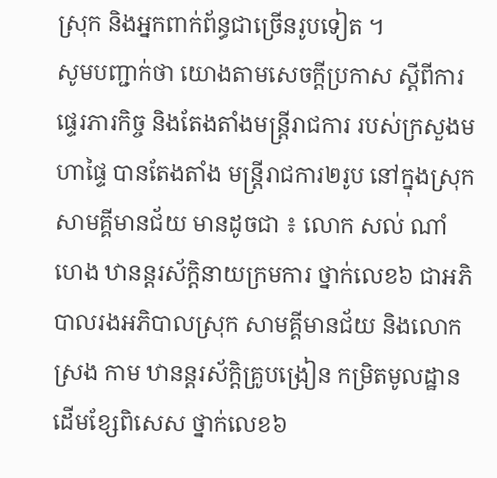ស្រុក និងអ្នកពាក់ព័ន្ធជាច្រើនរូបទៀត ។
សូមបញ្ជាក់ថា យោងតាមសេចក្ដីប្រកាស ស្ដីពីការផ្ទេរភារកិច្ច និងតែងតាំងមន្ត្រីរាជការ របស់ក្រសួងមហាផ្ទៃ បានតែងតាំង មន្ត្រីរាជការ២រូប នៅក្នុងស្រុកសាមគ្គីមានជ័យ មានដូចជា ៖ លោក សល់ ណាំហេង ឋានន្តរស័ក្តិនាយក្រមការ ថ្នាក់លេខ៦ ជាអភិបាលរងអភិបាលស្រុក សាមគ្គីមានជ័យ និងលោក ស្រង កាម ឋានន្តរស័ក្តិគ្រូបង្រៀន កម្រិតមូលដ្ឋានដើមខ្សែពិសេស ថ្នាក់លេខ៦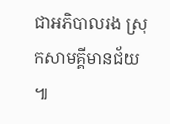ជាអភិបាលរង ស្រុកសាមគ្គីមានជ័យ ៕